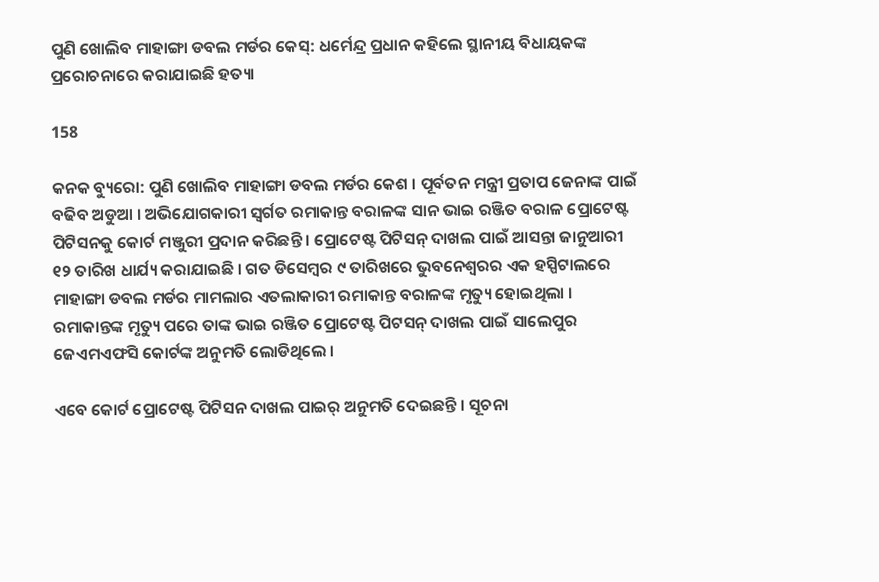ପୁଣି ଖୋଲିବ ମାହାଙ୍ଗା ଡବଲ ମର୍ଡର କେସ୍: ଧର୍ମେନ୍ଦ୍ର ପ୍ରଧାନ କହିଲେ ସ୍ଥାନୀୟ ବିଧାୟକଙ୍କ ପ୍ରରୋଚନାରେ କରାଯାଇଛି ହତ୍ୟା

158

କନକ ବ୍ୟୁରୋ: ପୁଣି ଖୋଲିବ ମାହାଙ୍ଗା ଡବଲ ମର୍ଡର କେଶ । ପୂର୍ବତନ ମନ୍ତ୍ରୀ ପ୍ରତାପ ଜେନାଙ୍କ ପାଇଁ ବଢିବ ଅଡୁଆ । ଅଭିଯୋଗକାରୀ ସ୍ୱର୍ଗତ ରମାକାନ୍ତ ବରାଳଙ୍କ ସାନ ଭାଇ ରଞ୍ଜିତ ବରାଳ ପ୍ରୋଟେଷ୍ଟ ପିଟିସନକୁ କୋର୍ଟ ମଞ୍ଜୁରୀ ପ୍ରଦାନ କରିଛନ୍ତି । ପ୍ରୋଟେଷ୍ଟ ପିଟିସନ୍ ଦାଖଲ ପାଇଁ ଆସନ୍ତା ଜାନୁଆରୀ ୧୨ ତାରିଖ ଧାର୍ଯ୍ୟ କରାଯାଇଛି । ଗତ ଡିସେମ୍ବର ୯ ତାରିଖରେ ଭୁବନେଶ୍ୱରର ଏକ ହସ୍ପିଟାଲରେ ମାହାଙ୍ଗା ଡବଲ ମର୍ଡର ମାମଲାର ଏତଲାକାରୀ ରମାକାନ୍ତ ବରାଳଙ୍କ ମୃତ୍ୟୁ ହୋଇଥିଲା । ରମାକାନ୍ତଙ୍କ ମୃତ୍ୟୁ ପରେ ତାଙ୍କ ଭାଇ ରଞ୍ଜିତ ପ୍ରୋଟେଷ୍ଟ ପିଟସନ୍ ଦାଖଲ ପାଇଁ ସାଲେପୁର ଜେଏମଏଫସି କୋର୍ଟଙ୍କ ଅନୁମତି ଲୋଡିଥିଲେ ।

ଏବେ କୋର୍ଟ ପ୍ରୋଟେଷ୍ଟ ପିଟିସନ ଦାଖଲ ପାଇର୍ ଅନୁମତି ଦେଇଛନ୍ତି । ସୂଚନା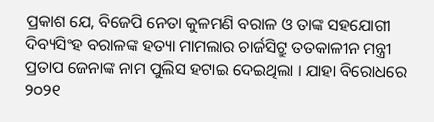ପ୍ରକାଶ ଯେ, ବିଜେପି ନେତା କୁଳମଣି ବରାଳ ଓ ତାଙ୍କ ସହଯୋଗୀ ଦିବ୍ୟସିଂହ ବରାଳଙ୍କ ହତ୍ୟା ମାମଲାର ଚାର୍ଜସିଟ୍ରୁ ତତକାଳୀନ ମନ୍ତ୍ରୀ ପ୍ରତାପ ଜେନାଙ୍କ ନାମ ପୁଲିସ ହଟାଇ ଦେଇଥିଲା । ଯାହା ବିରୋଧରେ ୨୦୨୧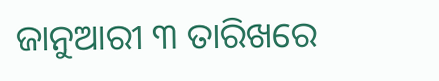ଜାନୁଆରୀ ୩ ତାରିଖରେ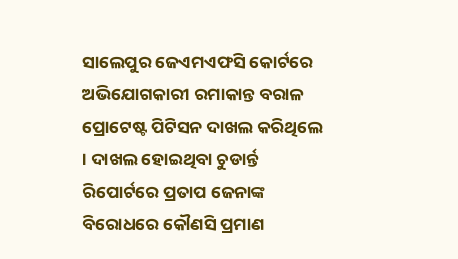ସାଲେପୁର ଜେଏମଏଫସି କୋର୍ଟରେ ଅଭିଯୋଗକାରୀ ରମାକାନ୍ତ ବରାଳ ପ୍ରୋଟେଷ୍ଟ ପିଟିସନ ଦାଖଲ କରିଥିଲେ । ଦାଖଲ ହୋଇଥିବା ଚୁଡାର୍ନ୍ତ ରିପୋର୍ଟରେ ପ୍ରତାପ ଜେନାଙ୍କ ବିରୋଧରେ କୌଣସି ପ୍ରମାଣ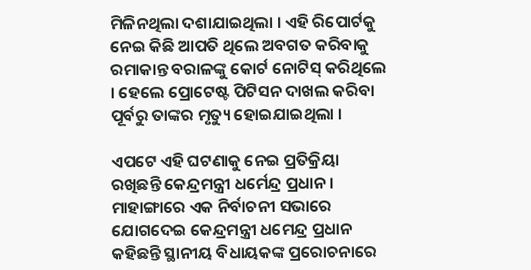ମିଳିନଥିଲା ଦଶାଯାଇଥିଲା । ଏହି ରିପୋର୍ଟକୁ ନେଇ କିଛି ଆପତି ଥିଲେ ଅବଗତ କରିବାକୁ ରମାକାନ୍ତ ବରାଳଙ୍କୁ କୋର୍ଟ ନୋଟିସ୍ କରିଥିଲେ । ହେଲେ ପ୍ରୋଟେଷ୍ଟ ପିଟିସନ ଦାଖଲ କରିବା ପୂର୍ବରୁ ତାଙ୍କର ମୃତ୍ୟୁ ହୋଇଯାଇଥିଲା ।

ଏପଟେ ଏହି ଘଟଣାକୁ ନେଇ ପ୍ରତିକ୍ରିୟା ରଖିଛନ୍ତି କେନ୍ଦ୍ରମନ୍ତ୍ରୀ ଧର୍ମେନ୍ଦ୍ର ପ୍ରଧାନ । ମାହାଙ୍ଗାରେ ଏକ ନିର୍ବାଚନୀ ସଭାରେ ଯୋଗଦେଇ କେନ୍ଦ୍ରମନ୍ତ୍ରୀ ଧମେନ୍ଦ୍ର ପ୍ରଧାନ କହିଛନ୍ତି ସ୍ଥାନୀୟ ବିଧାୟକଙ୍କ ପ୍ରରୋଚନାରେ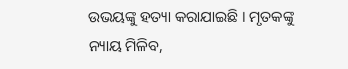ଉଭୟଙ୍କୁ ହତ୍ୟା କରାଯାଇଛି । ମୃତକଙ୍କୁ ନ୍ୟାୟ ମିଳିବ,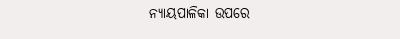ନ୍ୟାୟପାଳିକା ଉପରେ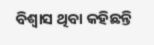ବିଶ୍ୱାସ ଥିବା କହିଛନ୍ତି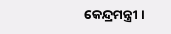କେନ୍ଦ୍ରମନ୍ତ୍ରୀ ।